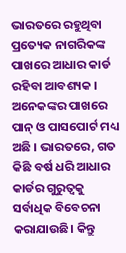ଭାରତରେ ରହୁଥିବା ପ୍ରତ୍ୟେକ ନାଗରିକଙ୍କ ପାଖରେ ଆଧାର କାର୍ଡ ରହିବା ଆବଶ୍ୟକ । ଅନେକଙ୍କର ପାଖରେ ପାନ୍ ଓ ପାସପୋର୍ଟ ମଧ୍ୟ ଅଛି । ଭାରତରେ, ଗତ କିଛି ବର୍ଷ ଧରି ଆଧାର କାର୍ଡର ଗୁରୁତ୍ୱକୁ ସର୍ବାଧିକ ବିବେଚନା କରାଯାଉଛି। କିନ୍ତୁ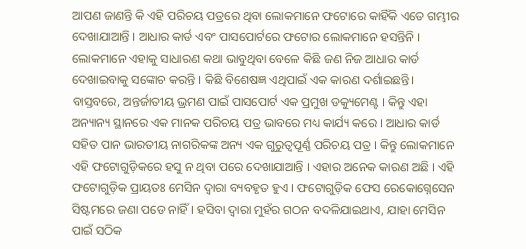ଆପଣ ଜାଣନ୍ତି କି ଏହି ପରିଚୟ ପତ୍ରରେ ଥିବା ଲୋକମାନେ ଫଟୋରେ କାହିଁକି ଏତେ ଗମ୍ଭୀର ଦେଖାଯାଆନ୍ତି । ଆଧାର କାର୍ଡ ଏବଂ ପାସପୋର୍ଟରେ ଫଟୋର ଲୋକମାନେ ହସନ୍ତିନି । ଲୋକମାନେ ଏହାକୁ ସାଧାରଣ କଥା ଭାବୁଥିବା ବେଳେ କିଛି ଜଣ ନିଜ ଆଧାର କାର୍ଡ ଦେଖାଇବାକୁ ସଙ୍କୋଚ କରନ୍ତି । କିଛି ବିଶେଷଜ୍ଞ ଏଥିପାଇଁ ଏକ କାରଣ ଦର୍ଶାଇଛନ୍ତି।
ବାସ୍ତବରେ, ଅନ୍ତର୍ଜାତୀୟ ଭ୍ରମଣ ପାଇଁ ପାସପୋର୍ଟ ଏକ ପ୍ରମୁଖ ଡକ୍ୟୁମେଣ୍ଟ । କିନ୍ତୁ ଏହା ଅନ୍ୟାନ୍ୟ ସ୍ଥାନରେ ଏକ ମାନକ ପରିଚୟ ପତ୍ର ଭାବରେ ମଧ୍ୟ କାର୍ଯ୍ୟ କରେ । ଆଧାର କାର୍ଡ ସହିତ ପାନ ଭାରତୀୟ ନାଗରିକଙ୍କ ଅନ୍ୟ ଏକ ଗୁରୁତ୍ୱପୂର୍ଣ୍ଣ ପରିଚୟ ପତ୍ର । କିନ୍ତୁ ଲୋକମାନେ ଏହି ଫଟୋଗୁଡ଼ିକରେ ହସୁ ନ ଥିବା ପରେ ଦେଖାଯାଆନ୍ତି । ଏହାର ଅନେକ କାରଣ ଅଛି । ଏହି ଫଟୋଗୁଡ଼ିକ ପ୍ରାୟତଃ ମେସିନ ଦ୍ୱାରା ବ୍ୟବହୃତ ହୁଏ । ଫଟୋଗୁଡ଼ିକ ଫେସ ରେକୋଗ୍ନେସେନ ସିଷ୍ଟମରେ ଜଣା ପଡେ ନାହିଁ । ହସିବା ଦ୍ୱାରା ମୁହଁର ଗଠନ ବଦଳିଯାଇଥାଏ, ଯାହା ମେସିନ ପାଇଁ ସଠିକ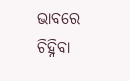ଭାବରେ ଚିହ୍ନିବା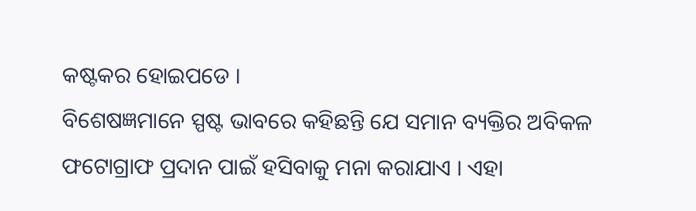କଷ୍ଟକର ହୋଇପଡେ ।
ବିଶେଷଜ୍ଞମାନେ ସ୍ପଷ୍ଟ ଭାବରେ କହିଛନ୍ତି ଯେ ସମାନ ବ୍ୟକ୍ତିର ଅବିକଳ ଫଟୋଗ୍ରାଫ ପ୍ରଦାନ ପାଇଁ ହସିବାକୁ ମନା କରାଯାଏ । ଏହା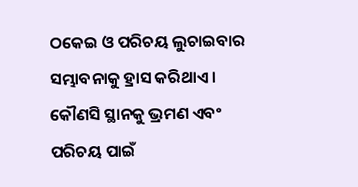ଠକେଇ ଓ ପରିଚୟ ଲୁଚାଇବାର ସମ୍ଭାବନାକୁ ହ୍ରାସ କରିଥାଏ । କୌଣସି ସ୍ଥାନକୁ ଭ୍ରମଣ ଏବଂ ପରିଚୟ ପାଇଁ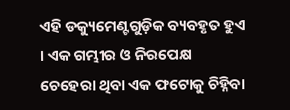ଏହି ଡକ୍ୟୁମେଣ୍ଟଗୁଡ଼ିକ ବ୍ୟବହୃତ ହୁଏ । ଏକ ଗମ୍ଭୀର ଓ ନିରପେକ୍ଷ ଚେହେରା ଥିବା ଏକ ଫଟୋକୁ ଚିହ୍ନିବା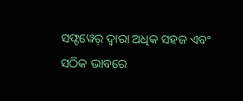ସଫ୍ଟୱେର୍ ଦ୍ୱାରା ଅଧିକ ସହଜ ଏବଂ ସଠିକ ଭାବରେ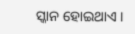ସ୍କାନ ହୋଇଥାଏ ।